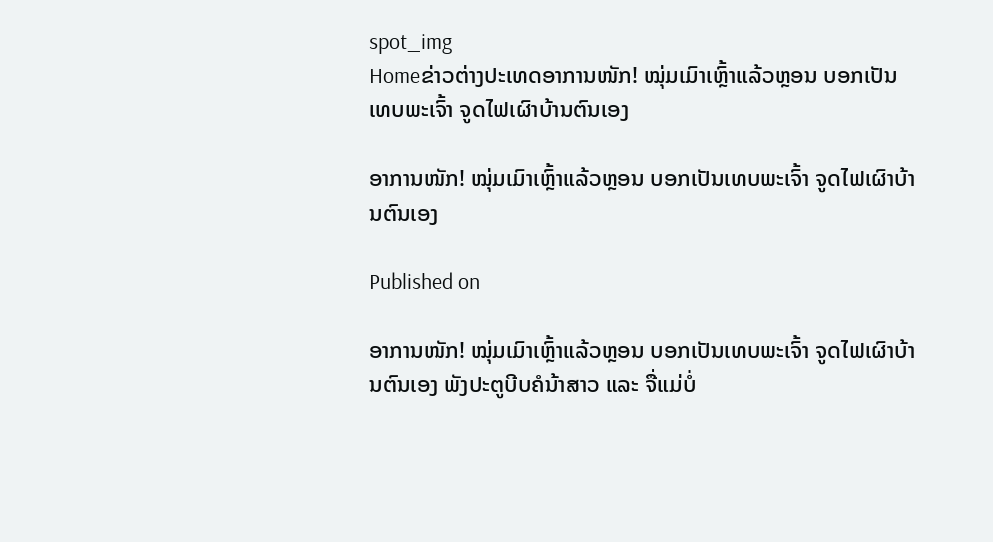spot_img
Homeຂ່າວຕ່າງປະເທດອາການໜັກ! ໝຸ່ມເມົາເຫຼົ້າແລ້ວຫຼອນ ບອກເປັນເທບພະເຈົ້າ ຈູດໄຟເຜົາບ້ານຕົນເອງ

ອາການໜັກ! ໝຸ່ມເມົາເຫຼົ້າແລ້ວຫຼອນ ບອກເປັນເທບພະເຈົ້າ ຈູດໄຟເຜົາບ້ານຕົນເອງ

Published on

ອາການໜັກ! ໝຸ່ມເມົາເຫຼົ້າແລ້ວຫຼອນ ບອກເປັນເທບພະເຈົ້າ ຈູດໄຟເຜົາບ້ານຕົນເອງ ພັງປະຕູບີບຄໍນ້າສາວ ແລະ ຈື່ແມ່ບໍ່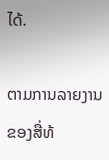ໄດ້.

ຕາມການລາຍງານຂອງສື່ທ້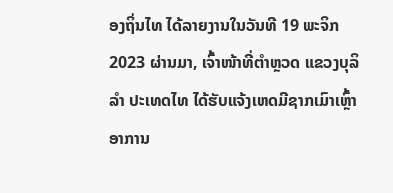ອງຖິ່ນໄທ ໄດ້ລາຍງານໃນວັນທີ 19 ພະຈິກ 2023 ຜ່ານມາ, ເຈົ້າໜ້າທີ່ຕຳຫຼວດ ແຂວງບຸລິລຳ ປະເທດໄທ ໄດ້ຮັບແຈ້ງເຫດມີຊາກເມົາເຫຼົ້າອາການ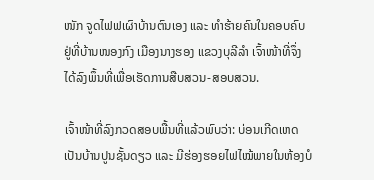ໜັກ ຈູດໄຟຟເຜົາບ້ານຕົນເອງ ແລະ ທຳຮ້າຍຄົນໃນຄອບຄົບ ຢູ່ທີ່ບ້ານໜອງກົງ ເມືອງນາງຮອງ ແຂວງບຸລີລຳ ເຈົ້າໜ້າທີ່ຈຶ່ງໄດ້ລົງພຶ້ນທີ່ເພື່ອເຮັດການສືບສວນ-ສອບສວນ.

ເຈົ້າໜ້າທີ່ລົງກວດສອບພື້ນທີ່ແລ້ວພົບວ່າ: ບ່ອນເກີດເຫດເປັນບ້ານປູນຊັ້ນດຽວ ແລະ ມີຮ່ອງຮອຍໄຟໄໝ້ພາຍໃນຫ້ອງບໍ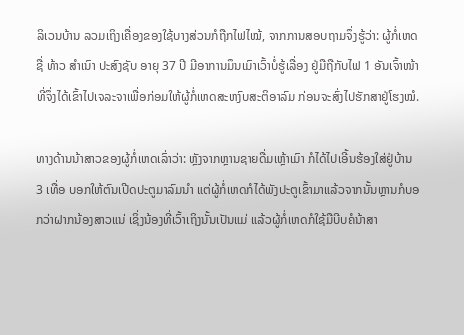ລິເວນບ້ານ ລວມເຖິງເຄື່ອງຂອງໃຊ້ບາງສ່ວນກໍຖືກໄຟໄໝ້, ຈາກການສອບຖາມຈຶ່ງຮູ້ວ່າ: ຜູ້ກໍ່ເຫດຊື່ ທ້າວ ສຳເນົາ ປະສົງຊັບ ອາຍຸ 37 ປີ ມີອາການມຶນເມົາເວົ້າບໍ່ຮູ້ເລື່ອງ ຢູ່ມືຖືກັບໄຟ 1 ອັນເຈົ້າໜ້າທີ່ຈຶ່ງໄດ້ເຂົ້າໄປເຈລະຈາເພື່ອກ່ອມໃຫ້ຜູ້ກໍ່ເຫດສະຫງົບສະຕິອາລົມ ກ່ອນຈະສົ່ງໄປຮັກສາຢູ່ໂຮງໝໍ.

ທາງດ້ານນ້າສາວຂອງຜູ້ກໍ່ເຫດເລົ່າວ່າ: ຫຼັງຈາກຫຼານຊາຍດື່ມເຫຼ້າເມົາ ກໍໄດ້ໄປເອີ້ນຮ້ອງໃສ່ຢູ່ບ້ານ 3 ເທື່ອ ບອກໃຫ້ຕົນເປີດປະຕູມາລົມນຳ ແຕ່ຜູ້ກໍ່ເຫດກໍໄດ້ພັງປະຕູເຂົ້າມາແລ້ວຈາກນັ້ນຫຼານກໍບອກວ່າຝາກນ້ອງສາວແນ່ ເຊິ່ງນ້ອງທີ່ເວົ້າເຖິງນັ້ນເປັນແມ່ ແລ້ວຜູ້ກໍ່ເຫດກໍໃຊ້ມືບີບຄໍນ້າສາ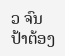ວ ຈົນປ້າຕ້ອງ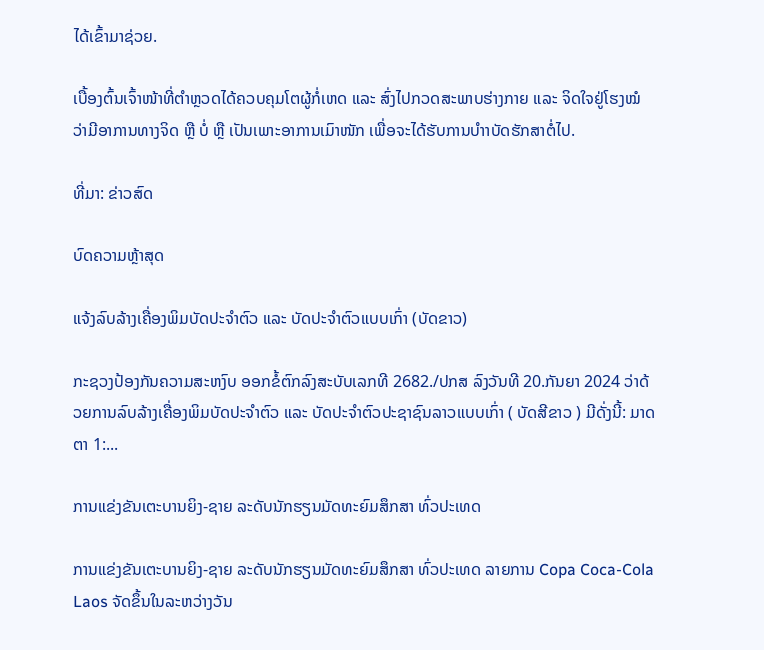ໄດ້ເຂົ້າມາຊ່ວຍ.

ເບື້ອງຕົ້ນເຈົ້າໜ້າທີ່ຕຳຫຼວດໄດ້ຄວບຄຸມໂຕຜູ້ກໍ່ເຫດ ແລະ ສົ່ງໄປກວດສະພາບຮ່າງກາຍ ແລະ ຈິດໃຈຢູ່ໂຮງໝໍ ວ່າມີອາການທາງຈິດ ຫຼື ບໍ່ ຫຼື ເປັນເພາະອາການເມົາໜັກ ເພື່ອຈະໄດ້ຮັບການບຳາບັດຮັກສາຕໍ່ໄປ.

ທີ່ມາ: ຂ່າວສົດ

ບົດຄວາມຫຼ້າສຸດ

ແຈ້ງລົບລ້າງເຄື່ອງພິມບັດປະຈຳຕົວ ແລະ ບັດປະຈຳຕົວແບບເກົ່າ (ບັດຂາວ)

ກະຊວງປ້ອງກັນຄວາມສະຫງົບ ອອກຂໍ້ຕົກລົງສະບັບເລກທີ 2682./ປກສ ລົງວັນທີ 20.ກັນຍາ 2024 ວ່າດ້ວຍການລົບລ້າງເຄື່ອງພິມບັດປະຈຳຕົວ ແລະ ບັດປະຈຳຕົວປະຊາຊົນລາວແບບເກົ່າ ( ບັດສີຂາວ ) ມີດັ່ງນີ້: ມາດຕາ 1:...

ການແຂ່ງຂັນເຕະບານຍິງ-ຊາຍ ລະດັບນັກຮຽນມັດທະຍົມສຶກສາ ທົ່ວປະເທດ

ການແຂ່ງຂັນເຕະບານຍິງ-ຊາຍ ລະດັບນັກຮຽນມັດທະຍົມສຶກສາ ທົ່ວປະເທດ ລາຍການ Copa Coca-Cola Laos ຈັດຂຶ້ນໃນລະຫວ່າງວັນ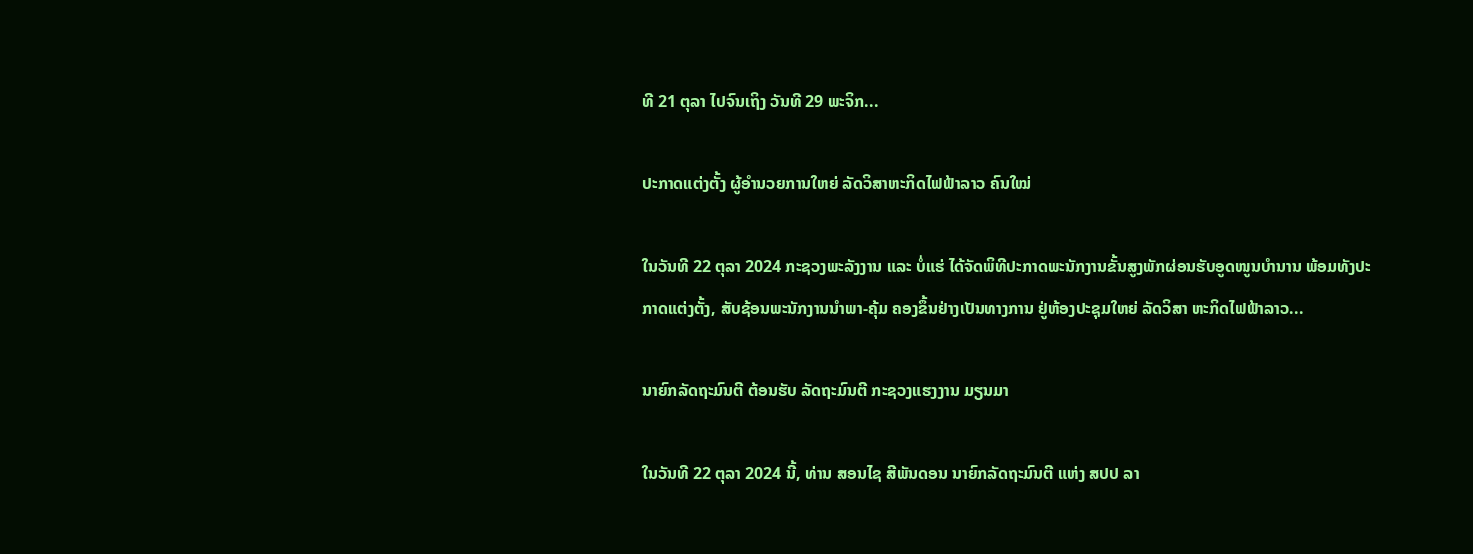ທີ 21 ຕຸລາ ໄປຈົນເຖິງ ວັນທີ 29 ພະຈິກ...

ປະກາດແຕ່ງຕັ້ງ ຜູ້ອຳນວຍການໃຫຍ່ ລັດວິສາຫະກິດໄຟຟ້າລາວ ຄົນໃໝ່

ໃນວັນທີ 22 ຕຸລາ 2024 ກະຊວງພະລັງງານ ແລະ ບໍ່ແຮ່ ໄດ້ຈັດພິທີປະກາດພະນັກງານຂັ້ນສູງພັກຜ່ອນຮັບອູດໜູນບຳນານ ພ້ອມທັງປະກາດແຕ່ງຕັ້ງ, ສັບຊ້ອນພະນັກງານນຳພາ-ຄຸ້ມ ຄອງຂຶ້ນຢ່າງເປັນທາງການ ຢູ່ຫ້ອງປະຊຸມໃຫຍ່ ລັດວິສາ ຫະກິດໄຟຟ້າລາວ...

ນາຍົກລັດຖະມົນຕີ ຕ້ອນຮັບ ລັດຖະມົນຕີ ກະຊວງແຮງງານ ມຽນມາ

ໃນວັນທີ 22 ຕຸລາ 2024 ນີ້, ທ່ານ ສອນໄຊ ສີພັນດອນ ນາຍົກລັດຖະມົນຕີ ແຫ່ງ ສປປ ລາ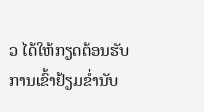ວ ໄດ້ໃຫ້ກຽດຕ້ອນຮັບການເຂົ້າຢ້ຽມຂໍ່ານັບ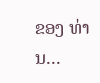ຂອງ ທ່ານ...